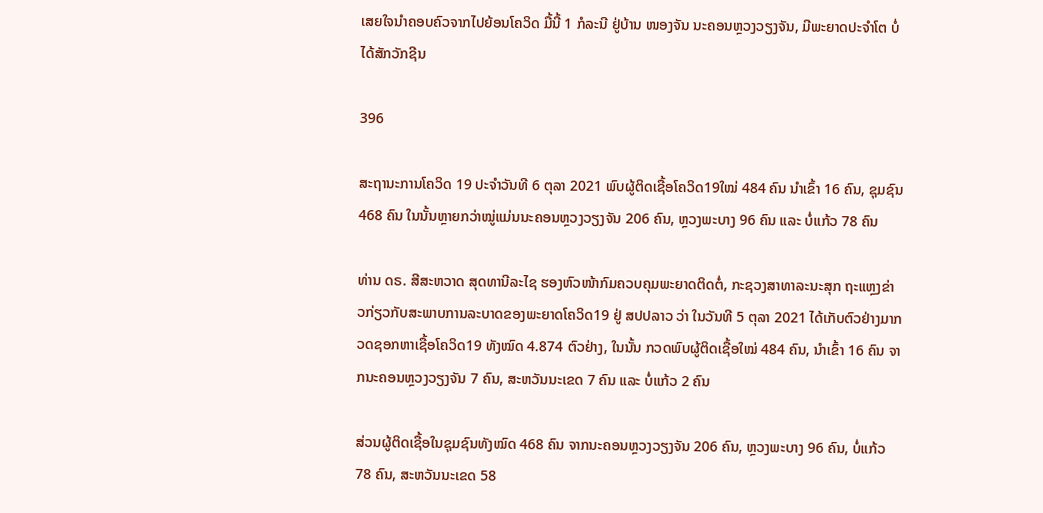ເສຍໃຈນໍາຄອບຄົວຈາກໄປຍ້ອນໂຄວິດ ມື້ນີ້ 1 ກໍລະນີ ຢູ່ບ້ານ ໜອງຈັນ ນະຄອນຫຼວງວຽງຈັນ, ມີພະຍາດປະຈໍາໂຕ ບໍ່ໄດ້ສັກວັກຊີນ

396

ສະຖານະການໂຄວິດ 19 ປະຈໍາວັນທີ 6 ຕຸລາ 2021 ພົບຜູ້ຕິດເຊື້ອໂຄວິດ19ໃໝ່ 484 ຄົນ ນໍາເຂົ້າ 16 ຄົນ, ຊຸມຊົນ 468 ຄົນ ໃນນັ້ນຫຼາຍກວ່າໝູ່ແມ່ນນະຄອນຫຼວງວຽງຈັນ 206 ຄົນ, ຫຼວງພະບາງ 96 ຄົນ ແລະ ບໍ່ແກ້ວ 78 ຄົນ

ທ່ານ ດຣ. ສີສະຫວາດ ສຸດທານີລະໄຊ ຮອງຫົວໜ້າກົມຄວບຄຸມພະຍາດຕິດຕໍ່, ກະຊວງສາທາລະນະສຸກ ຖະແຫຼງຂ່າວກ່ຽວກັບສະພາບການລະບາດຂອງພະຍາດໂຄວິດ19 ຢູ່ ສປປລາວ ວ່າ ໃນວັນທີ 5 ຕຸລາ 2021 ໄດ້ເກັບຕົວຢ່າງມາກວດຊອກຫາເຊື້ອໂຄວິດ19 ທັງໝົດ 4.874 ຕົວຢ່າງ, ໃນນັ້ນ ກວດພົບຜູ້ຕິດເຊື້ອໃໝ່ 484 ຄົນ, ນໍາເຂົ້າ 16 ຄົນ ຈາກນະຄອນຫຼວງວຽງຈັນ 7 ຄົນ, ສະຫວັນນະເຂດ 7 ຄົນ ແລະ ບໍ່ແກ້ວ 2 ຄົນ

ສ່ວນຜູ້ຕິດເຊື້ອໃນຊຸມຊົນທັງໝົດ 468 ຄົນ ຈາກນະຄອນຫຼວງວຽງຈັນ 206 ຄົນ, ຫຼວງພະບາງ 96 ຄົນ, ບໍ່ແກ້ວ 78 ຄົນ, ສະຫວັນນະເຂດ 58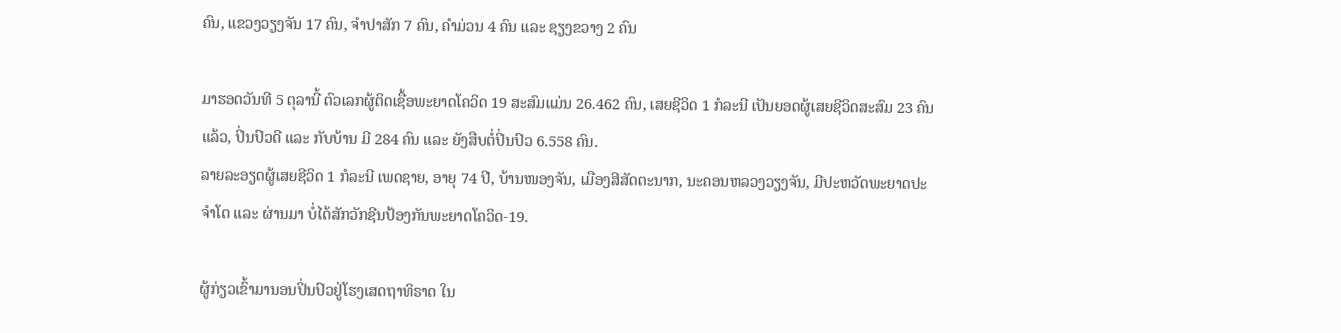ຄົນ, ແຂວງວຽງຈັນ 17 ຄົນ, ຈໍາປາສັກ 7 ຄົນ, ຄໍາມ່ວນ 4 ຄົນ ແລະ ຊຽງຂວາງ 2 ຄົນ

ມາຮອດວັນທີ 5 ຕຸລານີ້ ຕົວເລກຜູ້ຕິດເຊື້ອພະຍາດໂຄວິດ 19 ສະສົມແມ່ນ 26.462 ຄົນ, ເສຍຊີວິດ 1 ກໍລະນີ ເປັນຍອດຜູ້ເສຍຊີວິດສະສົມ 23 ຄົນແລ້ວ, ປິ່ນປົວດີ ແລະ ກັບບ້ານ ມີ 284 ຄົນ ແລະ ຍັງສືບຕໍ່ປິ່ນປົວ 6.558 ຄົນ.
ລາຍລະອຽດຜູ້ເສຍຊີວິດ 1 ກໍລະນີ ເພດຊາຍ, ອາຍຸ 74 ປີ, ບ້ານໜອງຈັນ, ເມືອງສີສັດຕະນາກ, ນະຄອນຫລວງວຽງຈັນ, ມີປະຫວັດພະຍາດປະຈຳໂຕ ແລະ ຜ່ານມາ ບໍ່ໄດ້ສັກວັກຊີນປ້ອງກັນພະຍາດໂຄວິດ-19.

ຜູ້ກ່ຽວເຂົ້າມານອນປິ່ນປົວຢູ່ໂຮງເສດຖາທິຣາດ ໃນ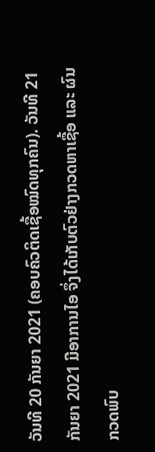ວັນທີ 20 ກັນຍາ 2021 (ຄອບຄົວຕິດເຊື້ອໝົດທຸກຄົນ). ວັນທີ 21 ກັນຍາ 2021 ມີອາການໄອ ຈຶ່ງໄດ້ເກັບຕົວຢ່າງກວດຫາເຊື້ອ ແລະ ຜົນກວດພົບ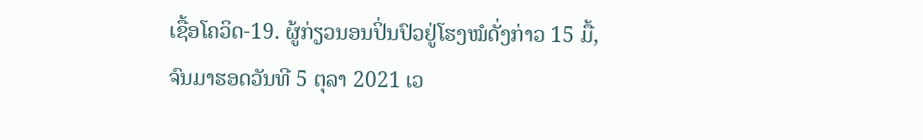ເຊື້ອໂຄວິດ-19. ຜູ້ກ່ຽວນອນປິ່ນປົວຢູ່ໂຮງໝໍດັ່ງກ່າວ 15 ມື້, ຈົນມາຮອດວັນທີ 5 ຕຸລາ 2021 ເວ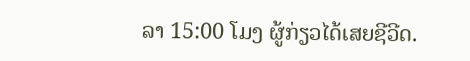ລາ 15:00 ໂມງ ຜູ້ກ່ຽວໄດ້ເສຍຊີວີດ.